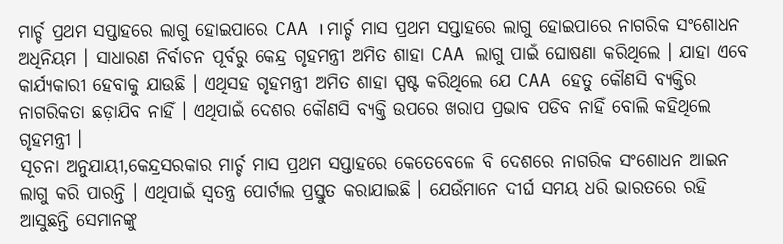ମାର୍ଚ୍ଚ ପ୍ରଥମ ସପ୍ତାହରେ ଲାଗୁ ହୋଇପାରେ CAA । ମାର୍ଚ୍ଚ ମାସ ପ୍ରଥମ ସପ୍ତାହରେ ଲାଗୁ ହୋଇପାରେ ନାଗରିକ ସଂଶୋଧନ ଅଧିନିୟମ । ସାଧାରଣ ନିର୍ବାଚନ ପୂର୍ବରୁ କେନ୍ଦ୍ର ଗୃହମନ୍ତ୍ରୀ ଅମିତ ଶାହା CAA ଲାଗୁ ପାଇଁ ଘୋଷଣା କରିଥିଲେ । ଯାହା ଏବେ କାର୍ଯ୍ୟକାରୀ ହେବାକୁ ଯାଉଛି । ଏଥିସହ ଗୃହମନ୍ତ୍ରୀ ଅମିତ ଶାହା ସ୍ପଷ୍ଟ କରିଥିଲେ ଯେ CAA ହେତୁ କୌଣସି ବ୍ୟକ୍ତିର ନାଗରିକତା ଛଡ଼ାଯିବ ନାହିଁ । ଏଥିପାଇଁ ଦେଶର କୌଣସି ବ୍ୟକ୍ତି ଉପରେ ଖରାପ ପ୍ରଭାବ ପଡିବ ନାହିଁ ବୋଲି କହିଥିଲେ ଗୃହମନ୍ତ୍ରୀ ।
ସୂଚନା ଅନୁଯାୟୀ,କେନ୍ଦ୍ରସରକାର ମାର୍ଚ୍ଚ ମାସ ପ୍ରଥମ ସପ୍ତାହରେ କେତେବେଳେ ବି ଦେଶରେ ନାଗରିକ ସଂଶୋଧନ ଆଇନ ଲାଗୁ କରି ପାରନ୍ତି । ଏଥିପାଇଁ ସ୍ୱତନ୍ତ୍ର ପୋର୍ଟାଲ ପ୍ରସ୍ତୁତ କରାଯାଇଛି । ଯେଉଁମାନେ ଦୀର୍ଘ ସମୟ ଧରି ଭାରତରେ ରହି ଆସୁଛନ୍ତି ସେମାନଙ୍କୁ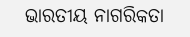ଭାରତୀୟ ନାଗରିକତା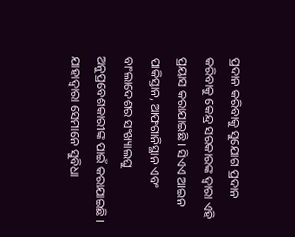ପ୍ରଦାନ କରିବାକୁ ସୁଯୋଗ ପ୍ରଦାନ କରିବାକୁ କେନ୍ଦ୍ର ସରକାରଙ୍କ ଦ୍ୱାରା ଏହି ପ୍ରୟାସ କରାଯାଇଛି । ସିଏଏ ଆଇନ ପାକିସ୍ତାନ, ଆଫଗାନିସ୍ଥାନ ଏବଂ ବାଂଲାଦେଶର ସଂଖ୍ୟାଲଘୁ ଅନୁପ୍ରବେଶକାରୀଙ୍କ ପାଇଁ କରାଯାଇଛି । ଯାହାଦ୍ୱାରା ସେମାନେ ସୁବିଧା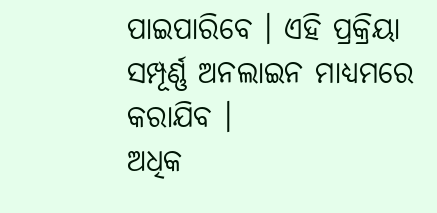ପାଇପାରିବେ । ଏହି ପ୍ରକ୍ରିୟା ସମ୍ପୂର୍ଣ୍ଣ ଅନଲାଇନ ମାଧ୍ୟମରେ କରାଯିବ ।
ଅଧିକ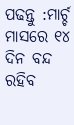ପଢନ୍ତୁ :ମାର୍ଚ୍ଚ ମାସରେ ୧୪ ଦିନ ବନ୍ଦ ରହିବ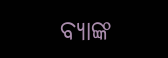ବ୍ୟାଙ୍କ